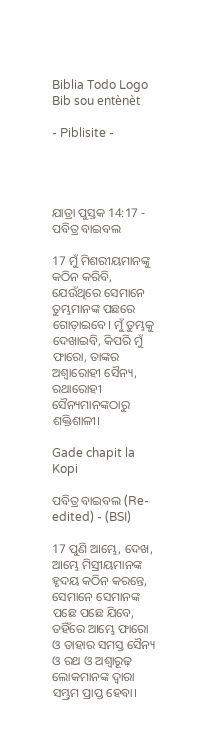Biblia Todo Logo
Bib sou entènèt

- Piblisite -




ଯାତ୍ରା ପୁସ୍ତକ 14:17 - ପବିତ୍ର ବାଇବଲ

17 ମୁଁ ମିଶରୀୟମାନଙ୍କୁ କଠିନ କରିବି, ଯେଉଁଥିରେ ସେମାନେ ତୁମ୍ଭମାନଙ୍କ ପଛରେ ଗୋଡ଼ାଇବେ। ମୁଁ ତୁମ୍ଭକୁ ଦେଖାଇବି, କିପରି ମୁଁ ଫାରୋ, ତାଙ୍କର ଅଶ୍ୱାରୋହୀ ସୈନ୍ୟ, ରଥାରୋହୀ ସୈନ୍ୟମାନଙ୍କଠାରୁ ଶକ୍ତିଶାଳୀ।

Gade chapit la Kopi

ପବିତ୍ର ବାଇବଲ (Re-edited) - (BSI)

17 ପୁଣି ଆମ୍ଭେ, ଦେଖ, ଆମ୍ଭେ ମିସ୍ରୀୟମାନଙ୍କ ହୃଦୟ କଠିନ କରନ୍ତେ, ସେମାନେ ସେମାନଙ୍କ ପଛେ ପଛେ ଯିବେ, ତହିଁରେ ଆମ୍ଭେ ଫାରୋ ଓ ତାହାର ସମସ୍ତ ସୈନ୍ୟ ଓ ରଥ ଓ ଅଶ୍ଵାରୂଢ଼ ଲୋକମାନଙ୍କ ଦ୍ଵାରା ସମ୍ଭ୍ରମ ପ୍ରାପ୍ତ ହେବା।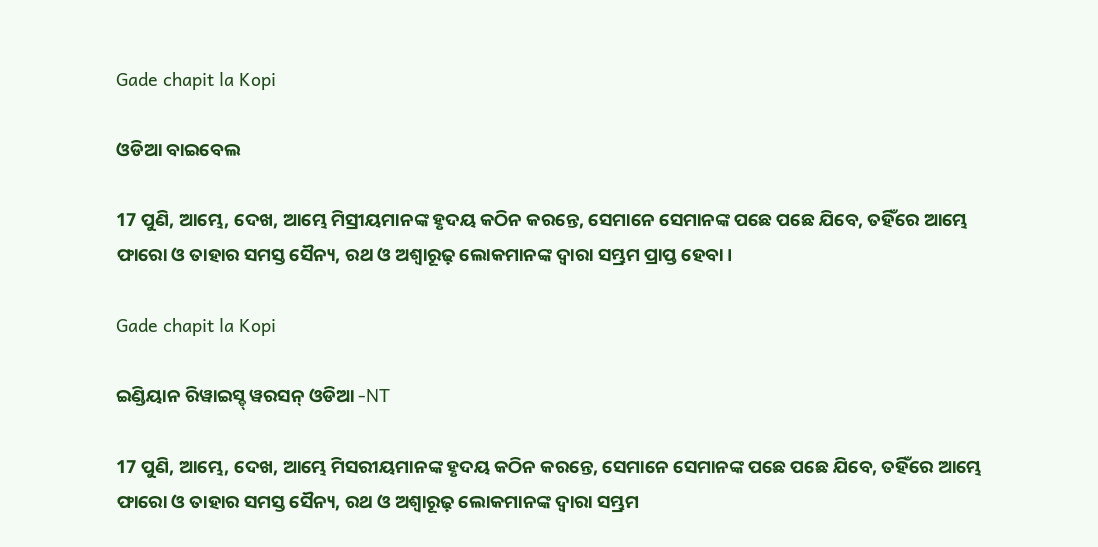Gade chapit la Kopi

ଓଡିଆ ବାଇବେଲ

17 ପୁଣି, ଆମ୍ଭେ, ଦେଖ, ଆମ୍ଭେ ମିସ୍ରୀୟମାନଙ୍କ ହୃଦୟ କଠିନ କରନ୍ତେ, ସେମାନେ ସେମାନଙ୍କ ପଛେ ପଛେ ଯିବେ, ତହିଁରେ ଆମ୍ଭେ ଫାରୋ ଓ ତାହାର ସମସ୍ତ ସୈନ୍ୟ, ରଥ ଓ ଅଶ୍ୱାରୂଢ଼ ଲୋକମାନଙ୍କ ଦ୍ୱାରା ସମ୍ଭ୍ରମ ପ୍ରାପ୍ତ ହେବା।

Gade chapit la Kopi

ଇଣ୍ଡିୟାନ ରିୱାଇସ୍ଡ୍ ୱରସନ୍ ଓଡିଆ -NT

17 ପୁଣି, ଆମ୍ଭେ, ଦେଖ, ଆମ୍ଭେ ମିସରୀୟମାନଙ୍କ ହୃଦୟ କଠିନ କରନ୍ତେ, ସେମାନେ ସେମାନଙ୍କ ପଛେ ପଛେ ଯିବେ, ତହିଁରେ ଆମ୍ଭେ ଫାରୋ ଓ ତାହାର ସମସ୍ତ ସୈନ୍ୟ, ରଥ ଓ ଅଶ୍ୱାରୂଢ଼ ଲୋକମାନଙ୍କ ଦ୍ୱାରା ସମ୍ଭ୍ରମ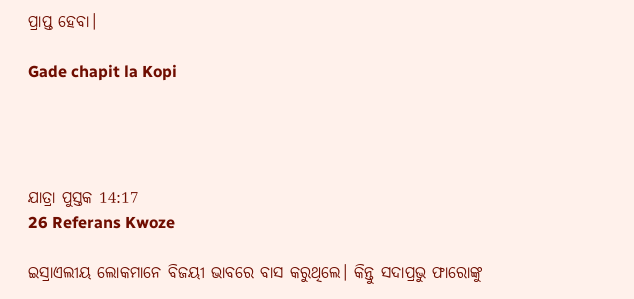ପ୍ରାପ୍ତ ହେବା।

Gade chapit la Kopi




ଯାତ୍ରା ପୁସ୍ତକ 14:17
26 Referans Kwoze

ଇସ୍ରାଏଲୀୟ ଲୋକମାନେ ବିଜୟୀ ଭାବରେ ବାସ କରୁଥିଲେ। କିନ୍ତୁ ସଦାପ୍ରଭୁ ଫାରୋଙ୍କୁ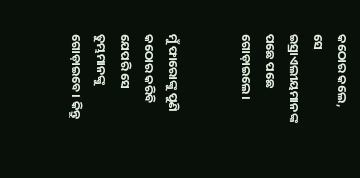କଠୋର କଲେ, ସେ ଇସ୍ରାଏଲୀୟମାନଙ୍କ ପଛେ ପଛେ ଗୋଡ଼ାଇଲେ।


ମୁଁ ଫାରୋଙ୍କୁ ପୁଣି କଠୋର କରିବି ଯେପରି ସେ ତୁମ୍ଭମାନଙ୍କୁ ଗୋଡ଼ାଇବେ। କିନ୍ତୁ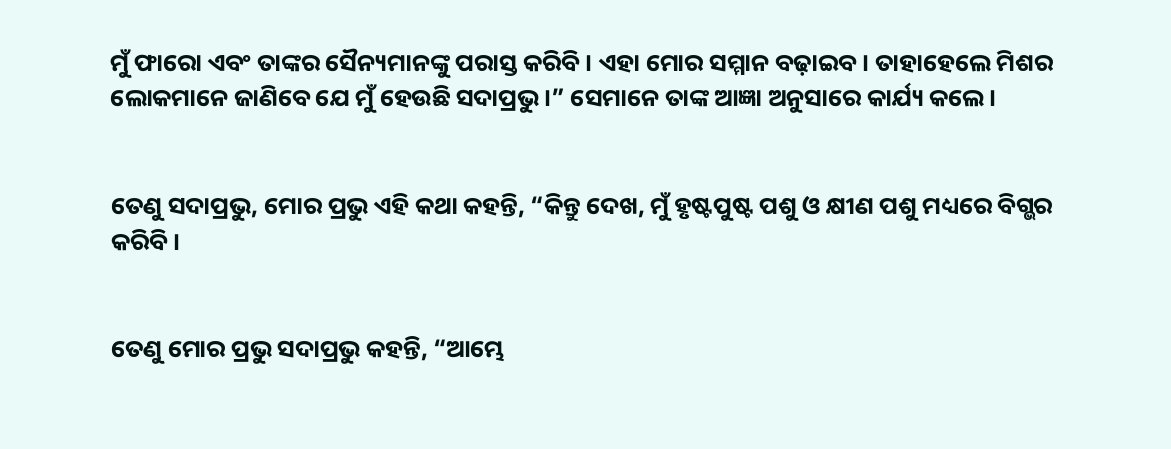ମୁଁ ଫାରୋ ଏବଂ ତାଙ୍କର ସୈନ୍ୟମାନଙ୍କୁ ପରାସ୍ତ କରିବି। ଏହା ମୋର ସମ୍ମାନ ବଢ଼ାଇବ। ତାହାହେଲେ ମିଶର ଲୋକମାନେ ଜାଣିବେ ଯେ ମୁଁ ହେଉଛି ସଦାପ୍ରଭୁ।” ସେମାନେ ତାଙ୍କ ଆଜ୍ଞା ଅନୁସାରେ କାର୍ଯ୍ୟ କଲେ।


ତେଣୁ ସଦାପ୍ରଭୁ, ମୋର ପ୍ରଭୁ ଏହି କଥା କହନ୍ତି, “କିନ୍ତୁ ଦେଖ, ମୁଁ ହୃଷ୍ଟପୁଷ୍ଟ ପଶୁ ଓ କ୍ଷୀଣ ପଶୁ ମଧ୍ୟରେ ବିଗ୍ଭର କରିବି।


ତେଣୁ ମୋର ପ୍ରଭୁ ସଦାପ୍ରଭୁ କହନ୍ତି, “ଆମ୍ଭେ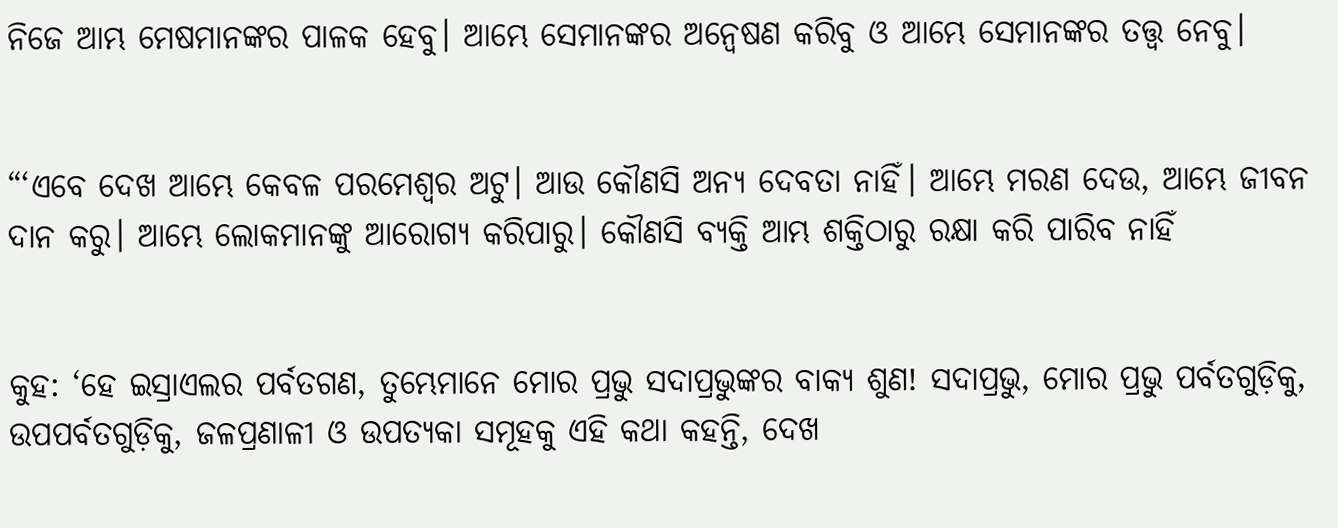ନିଜେ ଆମ୍ଭ ମେଷମାନଙ୍କର ପାଳକ ହେବୁ। ଆମ୍ଭେ ସେମାନଙ୍କର ଅନ୍ୱେଷଣ କରିବୁ ଓ ଆମ୍ଭେ ସେମାନଙ୍କର ତତ୍ତ୍ୱ ନେବୁ।


“‘ଏବେ ଦେଖ ଆମ୍ଭେ କେବଳ ପରମେଶ୍ୱର ଅଟୁ। ଆଉ କୌଣସି ଅନ୍ୟ ଦେବତା ନାହିଁ। ଆମ୍ଭେ ମରଣ ଦେଉ, ଆମ୍ଭେ ଜୀବନ ଦାନ କରୁ। ଆମ୍ଭେ ଲୋକମାନଙ୍କୁ ଆରୋଗ୍ୟ କରିପାରୁ। କୌଣସି ବ୍ୟକ୍ତି ଆମ୍ଭ ଶକ୍ତିଠାରୁ ରକ୍ଷା କରି ପାରିବ ନାହିଁ


କୁହ: ‘ହେ ଇସ୍ରାଏଲର ପର୍ବତଗଣ, ତୁମ୍ଭେମାନେ ମୋର ପ୍ରଭୁ ସଦାପ୍ରଭୁଙ୍କର ବାକ୍ୟ ଶୁଣ! ସଦାପ୍ରଭୁ, ମୋର ପ୍ରଭୁ ପର୍ବତଗୁଡ଼ିକୁ, ଉପପର୍ବତଗୁଡ଼ିକୁ, ଜଳପ୍ରଣାଳୀ ଓ ଉପତ୍ୟକା ସମୂହକୁ ଏହି କଥା କହନ୍ତି, ଦେଖ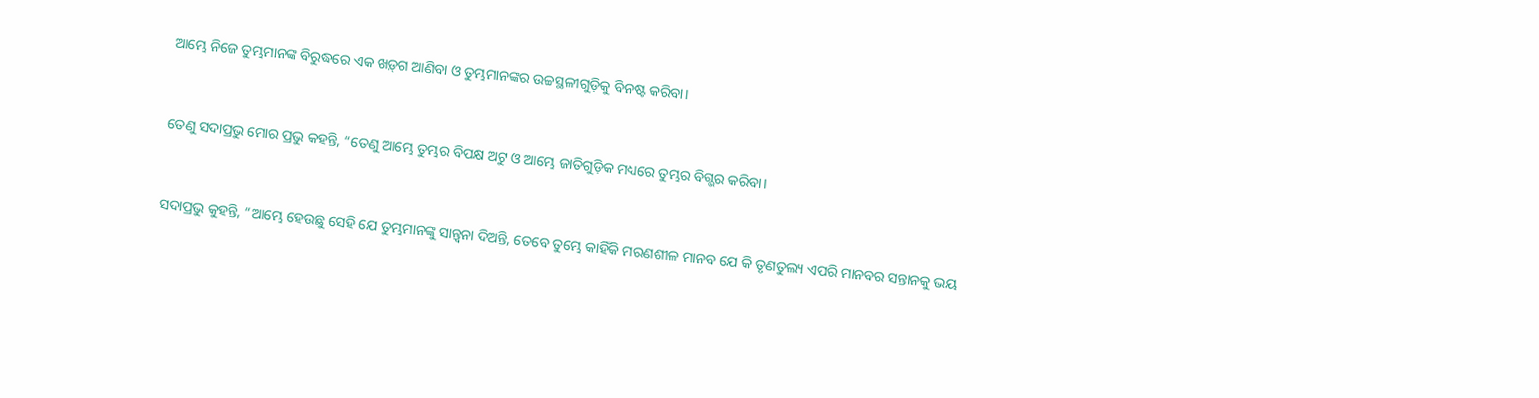ଆମ୍ଭେ ନିଜେ ତୁମ୍ଭମାନଙ୍କ ବିରୁଦ୍ଧରେ ଏକ ‌‌ଖ‌ଡ଼୍‌ଗ ଆଣିବା ଓ ତୁମ୍ଭମାନଙ୍କର ଉଚ୍ଚସ୍ଥଳୀଗୁଡ଼ିକୁ ବିନଷ୍ଟ କରିବା।


ତେଣୁ ସଦାପ୍ରଭୁ ମୋର ପ୍ରଭୁ କହନ୍ତି, “ତେଣୁ ଆମ୍ଭେ ତୁମ୍ଭର ବିପକ୍ଷ ଅଟୁ ଓ ଆମ୍ଭେ ଜାତିଗୁଡ଼ିକ ମଧ୍ୟରେ ତୁମ୍ଭର ବିଗ୍ଭର କରିବା।


ସଦାପ୍ରଭୁ କୁହନ୍ତି, “ଆମ୍ଭେ ହେଉଛୁ ସେହି ଯେ ତୁମ୍ଭମାନଙ୍କୁ ସାନ୍ତ୍ୱନା ଦିଅନ୍ତି, ତେବେ ତୁମ୍ଭେ କାହିଁକି ମରଣଶୀଳ ମାନବ ଯେ କି ତୃଣତୁଲ୍ୟ ଏପରି ମାନବର ସନ୍ତାନକୁ ଭୟ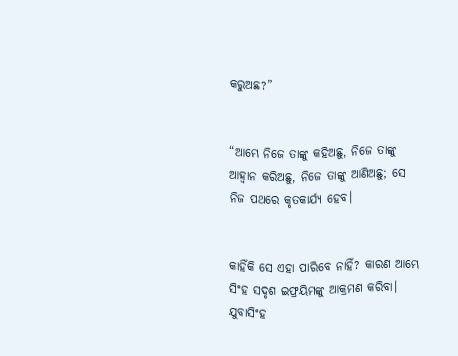କରୁଅଛ?”


“ଆମ୍ଭେ ନିଜେ ତାଙ୍କୁ କହିଅଛୁ, ନିଜେ ତାଙ୍କୁ ଆହ୍ୱାନ କରିଅଛୁ, ନିଜେ ତାଙ୍କୁ ଆଣିଅଛୁ; ସେ ନିଜ ପଥରେ କୃତକାର୍ଯ୍ୟ ହେବ।


କାହିଁକି ସେ ଏହା ପାରିବେ ନାହିଁ? କାରଣ ଆମ୍ଭେ ସିଂହ ସଦୃଶ ଇଫ୍ରୟିମଙ୍କୁ ଆକ୍ରମଣ କରିବା। ଯୁବାସିଂହ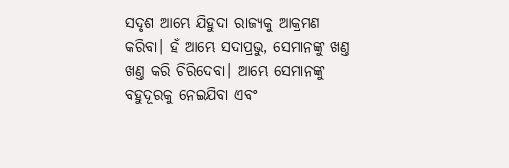ସଦୃଶ ଆମ୍ଭେ ଯିହୁଦା ରାଜ୍ୟକୁ ଆକ୍ରମଣ କରିବା। ହଁ ଆମ୍ଭେ ସଦାପ୍ରଭୁ, ସେମାନଙ୍କୁ ଖଣ୍ତ ଖଣ୍ତ କରି ଚିରିଦେବା। ଆମ୍ଭେ ସେମାନଙ୍କୁ ବହୁଦୂରକୁ ନେଇଯିବା ଏବଂ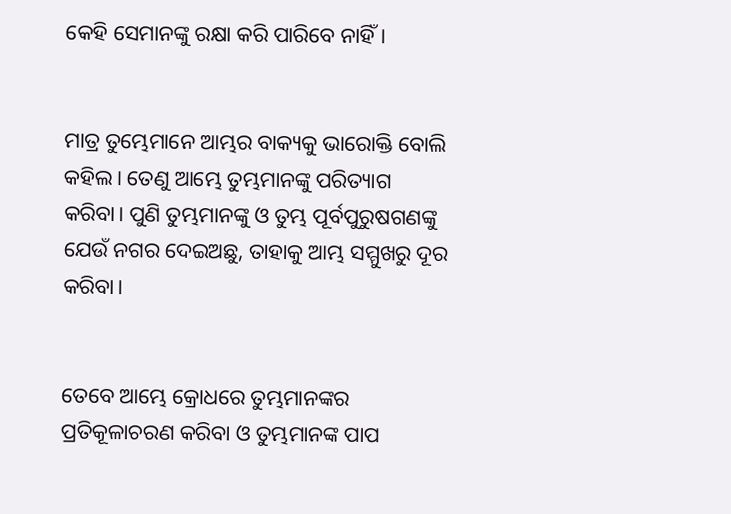କେହି ସେମାନଙ୍କୁ ରକ୍ଷା କରି ପାରିବେ ନାହିଁ।


ମାତ୍ର ତୁମ୍ଭେମାନେ ଆମ୍ଭର ବାକ୍ୟକୁ ଭାରୋକ୍ତି ବୋଲି କହିଲ। ତେଣୁ ଆମ୍ଭେ ତୁମ୍ଭମାନଙ୍କୁ ପରିତ୍ୟାଗ କରିବା। ପୁଣି ତୁମ୍ଭମାନଙ୍କୁ ଓ ତୁମ୍ଭ ପୂର୍ବପୁରୁଷଗଣଙ୍କୁ ଯେଉଁ ନଗର ଦେଇଅଛୁ, ତାହାକୁ ଆମ୍ଭ ସମ୍ମୁଖରୁ ଦୂର କରିବା।


ତେବେ ଆମ୍ଭେ କ୍ରୋଧରେ ତୁମ୍ଭମାନଙ୍କର ପ୍ରତିକୂଳାଚରଣ କରିବା ଓ ତୁମ୍ଭମାନଙ୍କ ପାପ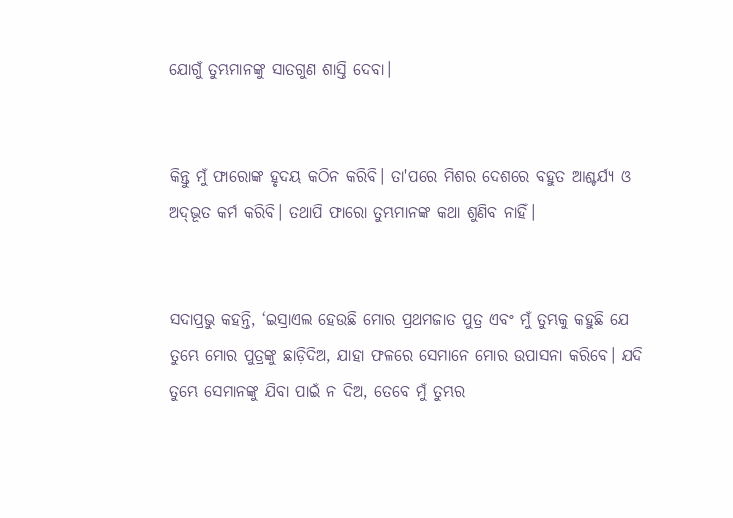ଯୋଗୁଁ ତୁମ୍ଭମାନଙ୍କୁ ସାତଗୁଣ ଶାସ୍ତି ଦେବା।


କିନ୍ତୁ ମୁଁ ଫାରୋଙ୍କ ହୃଦୟ କଠିନ କରିବି। ତା'ପରେ ମିଶର ଦେଶରେ ବହୁତ ଆଶ୍ଚର୍ଯ୍ୟ ଓ ଅ‌ଦ୍‌ଭୂତ କର୍ମ କରିବି। ତଥାପି ଫାରୋ ତୁମ୍ଭମାନଙ୍କ କଥା ଶୁଣିବ ନାହିଁ।


ସଦାପ୍ରଭୁ କହନ୍ତି, ‘ଇସ୍ରାଏଲ ହେଉଛି ମୋର ପ୍ରଥମଜାତ ପୁତ୍ର ଏବଂ ମୁଁ ତୁମ୍ଭକୁ କହୁଛି ଯେ ତୁମ୍ଭେ ମୋର ପୁତ୍ରଙ୍କୁ ଛାଡ଼ିଦିଅ, ଯାହା ଫଳରେ ସେମାନେ ମୋର ଉପାସନା କରିବେ। ଯଦି ତୁମ୍ଭେ ସେମାନଙ୍କୁ ଯିବା ପାଇଁ ନ ଦିଅ, ତେବେ ମୁଁ ତୁମ୍ଭର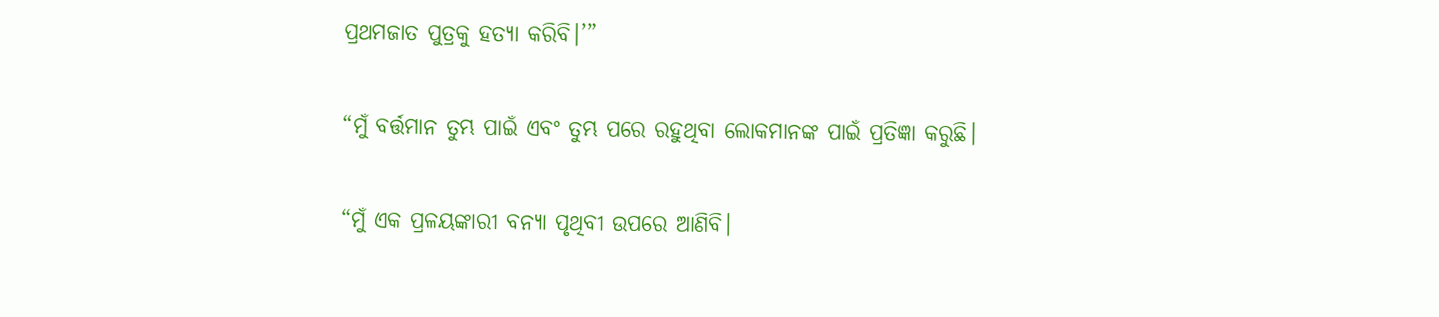ପ୍ରଥମଜାତ ପୁତ୍ରକୁ ହତ୍ୟା କରିବି।’”


“ମୁଁ ବର୍ତ୍ତମାନ ତୁମ୍ଭ ପାଇଁ ଏବଂ ତୁମ୍ଭ ପରେ ରହୁଥିବା ଲୋକମାନଙ୍କ ପାଇଁ ପ୍ରତିଜ୍ଞା କରୁଛି।


“ମୁଁ ଏକ ପ୍ରଳୟଙ୍କାରୀ ବନ୍ୟା ପୃଥିବୀ ଉପରେ ଆଣିବି।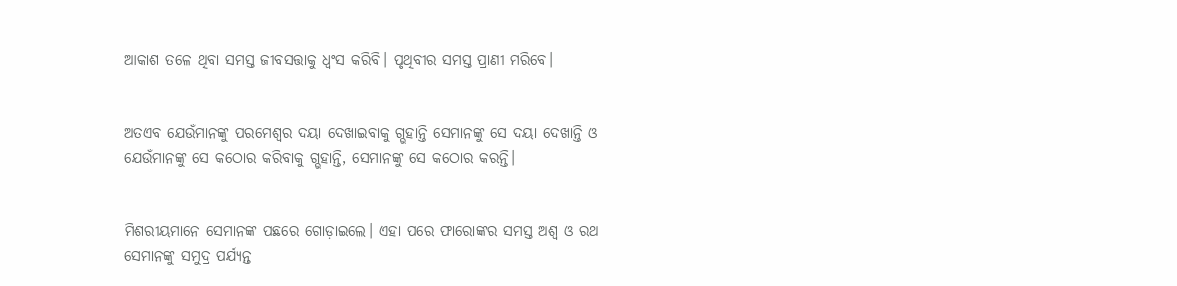ଆକାଶ ତଳେ ଥିବା ସମସ୍ତ ଜୀବସତ୍ତାକୁ ଧ୍ୱଂସ କରିବି। ପୃଥିବୀର ସମସ୍ତ ପ୍ରାଣୀ ମରିବେ।


ଅତଏବ ଯେଉଁମାନଙ୍କୁ ପରମେଶ୍ୱର ଦୟା ଦେଖାଇବାକୁ ଗ୍ଭହାନ୍ତି ସେମାନଙ୍କୁ ସେ ଦୟା ଦେଖାନ୍ତି ଓ ଯେଉଁମାନଙ୍କୁ ସେ କଠୋର କରିବାକୁ ଗ୍ଭହାନ୍ତି, ସେମାନଙ୍କୁ ସେ କଠୋର କରନ୍ତି।


ମିଶରୀୟମାନେ ସେମାନଙ୍କ ପଛରେ ଗୋଡ଼ାଇଲେ। ଏହା ପରେ ଫାରୋଙ୍କର ସମସ୍ତ ଅଶ୍ୱ ଓ ରଥ ସେମାନଙ୍କୁ ସମୁଦ୍ର ପର୍ଯ୍ୟନ୍ତ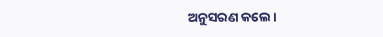ଅନୁସରଣ କଲେ।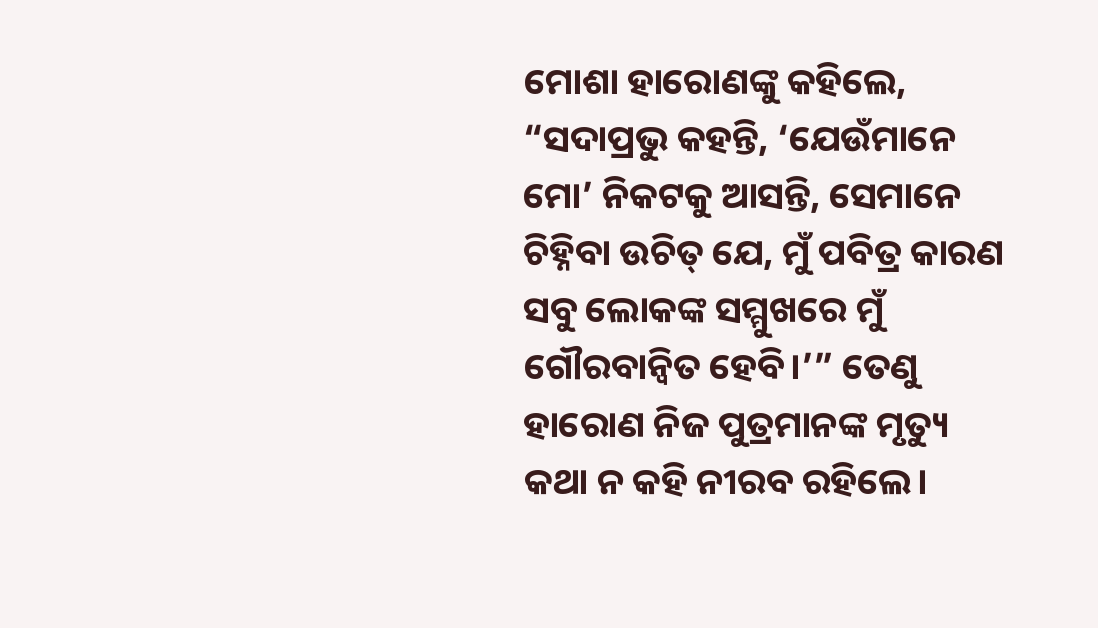ମୋଶା ହାରୋଣଙ୍କୁ କହିଲେ, “ସଦାପ୍ରଭୁ କହନ୍ତି, ‘ଯେଉଁମାନେ ମୋ’ ନିକଟକୁ ଆସନ୍ତି, ସେମାନେ ଚିହ୍ନିବା ଉଚିତ୍ ଯେ, ମୁଁ ପବିତ୍ର କାରଣ ସବୁ ଲୋକଙ୍କ ସମ୍ମୁଖରେ ମୁଁ ଗୌରବାନ୍ୱିତ ହେବି।’” ତେଣୁ ହାରୋଣ ନିଜ ପୁତ୍ରମାନଙ୍କ ମୃତ୍ୟୁ କଥା ନ କହି ନୀରବ ରହିଲେ।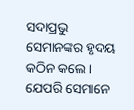ସଦାପ୍ରଭୁ ସେମାନଙ୍କର ହୃଦୟ କଠିନ କଲେ। ଯେପରି ସେମାନେ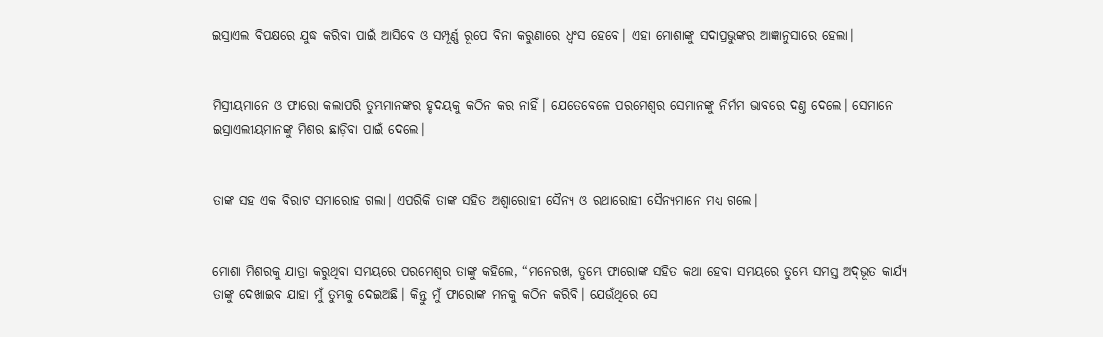ଇସ୍ରାଏଲ ବିପକ୍ଷରେ ଯୁଦ୍ଧ କରିବା ପାଇଁ ଆସିବେ ଓ ସମ୍ପୂର୍ଣ୍ଣ ରୂପେ ବିନା କରୁଣାରେ ଧ୍ୱଂସ ହେବେ। ଏହା ମୋଶାଙ୍କୁ ସଦାପ୍ରଭୁଙ୍କର ଆଜ୍ଞାନୁସାରେ ହେଲା।


ମିସ୍ରୀୟମାନେ ଓ ଫାରୋ କଲାପରି ତୁମ୍ଭମାନଙ୍କର ହୃଦୟକୁ କଠିନ କର ନାହିଁ। ଯେତେବେଳେ ପରମେଶ୍ୱର ସେମାନଙ୍କୁ ନିର୍ମମ ଭାବରେ ଦଣ୍ତ ଦେଲେ। ସେମାନେ ଇସ୍ରାଏଲୀୟମାନଙ୍କୁ ମିଶର ଛାଡ଼ିବା ପାଇଁ ଦେଲେ।


ତାଙ୍କ ସହ ଏକ ବିରାଟ ସମାରୋହ ଗଲା। ଏପରିକି ତାଙ୍କ ସହିତ ଅଶ୍ୱାରୋହୀ ସୈନ୍ୟ ଓ ରଥାରୋହୀ ସୈନ୍ୟମାନେ ମଧ୍ୟ ଗଲେ।


ମୋଶା ମିଶରକୁ ଯାତ୍ରା କରୁଥିବା ସମୟରେ ପରମେଶ୍ୱର ତାଙ୍କୁ କହିଲେ, “ମନେରଖ, ତୁମ୍ଭେ ଫାରୋଙ୍କ ସହିତ କଥା ହେବା ସମୟରେ ତୁମ୍ଭେ ସମସ୍ତ ଅ‌ଦ୍‌ଭୂତ କାର୍ଯ୍ୟ ତାଙ୍କୁ ଦେଖାଇବ ଯାହା ମୁଁ ତୁମ୍ଭକୁ ଦେଇଅଛି। କିନ୍ତୁ ମୁଁ ଫାରୋଙ୍କ ମନକୁ କଠିନ କରିବି। ଯେଉଁଥିରେ ସେ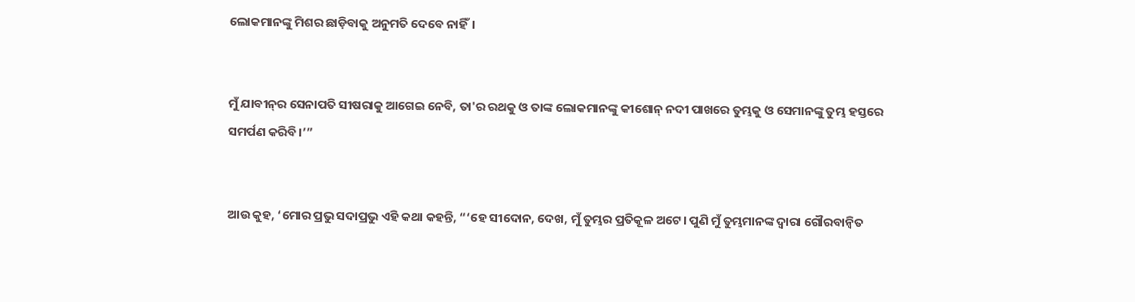ଲୋକମାନଙ୍କୁ ମିଶର ଛାଡ଼ିବାକୁ ଅନୁମତି ଦେବେ ନାହିଁ।


ମୁଁ ଯାବୀ‌ନ୍‌ର ସେନାପତି ସୀଷରାକୁ ଆଗେଇ ନେବି, ତା'ର ରଥକୁ ଓ ତାଙ୍କ ଲୋକମାନଙ୍କୁ କୀଶୋନ୍ ନଦୀ ପାଖରେ ତୁମ୍ଭକୁ ଓ ସେମାନଙ୍କୁ ତୁମ୍ଭ ହସ୍ତରେ ସମର୍ପଣ କରିବି।’”


ଆଉ କୁହ, ‘ମୋର ପ୍ରଭୁ ସଦାପ୍ରଭୁ ଏହି କଥା କହନ୍ତି, “‘ହେ ସୀଦୋନ, ଦେଖ, ମୁଁ ତୁମ୍ଭର ପ୍ରତିକୂଳ ଅଟେ। ପୁଣି ମୁଁ ତୁମ୍ଭମାନଙ୍କ ଦ୍ୱାରା ଗୌରବାନ୍ୱିତ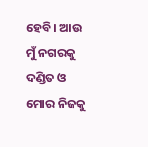ହେବି। ଆଉ ମୁଁ ନଗରକୁ ଦଣ୍ଡିତ ଓ ମୋର ନିଜକୁ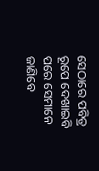ସେଠାରେ ପବିତ୍ର ରୂପେ ଦେଖାଇବି ପରେ ସେମାନେ ଜାଣିବେ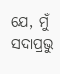ଯେ, ମୁଁ ସଦାପ୍ରଭୁ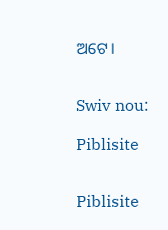ଅଟେ।


Swiv nou:

Piblisite


Piblisite